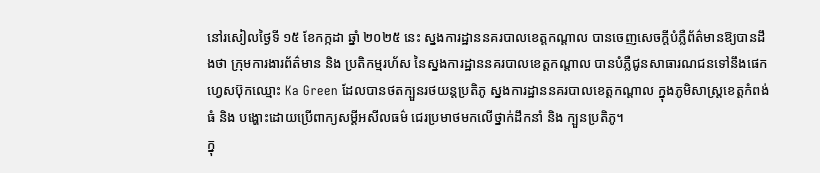នៅរសៀលថ្ងៃទី ១៥ ខែកក្កដា ឆ្នាំ ២០២៥ នេះ ស្នងការដ្ឋាននគរបាលខេត្តកណ្ដាល បានចេញសេចក្តីបំភ្លឺព័ត៌មានឱ្យបានដឹងថា ក្រុមការងារព័ត៌មាន និង ប្រតិកម្មរហ័ស នៃស្នងការដ្ឋាននគរបាលខេត្តកណ្តាល បានបំភ្លឺជូនសាធារណជនទៅនឹងផេកហ្វេសប៊ុកឈ្មោះ Ka Green ដែលបានថតក្បួនរថយន្តប្រតិភូ ស្នងការដ្ឋាននគរបាលខេត្តកណ្តាល ក្នុងភូមិសាស្រ្តខេត្តកំពង់ធំ និង បង្ហោះដោយប្រើពាក្យសម្ដីអសីលធម៌ ជេរប្រមាថមកលើថ្នាក់ដឹកនាំ និង ក្បួនប្រតិភូ។
ក្នុ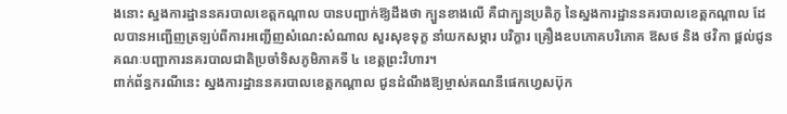ងនោះ ស្នងការដ្ឋាននគរបាលខេត្តកណ្ដាល បានបញ្ជាក់ឱ្យដឹងថា ក្បួនខាងលើ គឺជាក្បួនប្រតិភូ នៃស្នងការដ្ឋាននគរបាលខេត្តកណ្តាល ដែលបានអញ្ជើញត្រឡប់ពីការអញ្ជើញសំណេះសំណាល សួរសុខទុក្ខ នាំយកសម្ភារ បរិក្ខារ គ្រឿងឧបភោគបរិភោគ ឱសថ និង ថវិកា ផ្តល់ជូនគណៈបញ្ជាការនគរបាលជាតិប្រចាំទិសភូមិភាគទី ៤ ខេត្តព្រះវិហារ។
ពាក់ព័ន្ធករណីនេះ ស្នងការដ្ឋាននគរបាលខេត្តកណ្ដាល ជូនដំណឹងឱ្យម្ចាស់គណនីផេកហ្វេសប៊ុក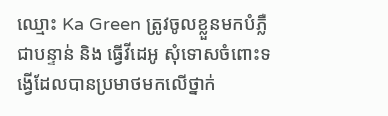ឈ្មោះ Ka Green ត្រូវចូលខ្លួនមកបំភ្លឺជាបន្ទាន់ និង ធ្វើវីដេអូ សុំទោសចំពោះទង្វើដែលបានប្រមាថមកលើថ្នាក់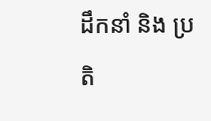ដឹកនាំ និង ប្រតិ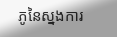ភូនៃស្នងការ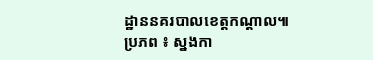ដ្ឋាននគរបាលខេត្តកណ្តាល៕
ប្រភព ៖ ស្នងកា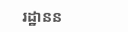រដ្ឋានន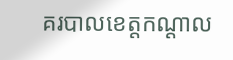គរបាលខេត្តកណ្ដាល